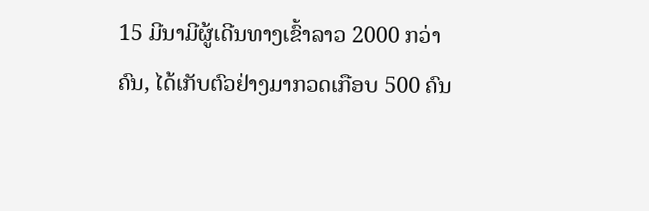15 ມີນາມີຜູ້ເດີນທາງເຂົ້າລາວ 2000 ກວ່າຄົນ, ໄດ້ເກັບຕົວຢ່າງມາກວດເກືອບ 500 ຄົນ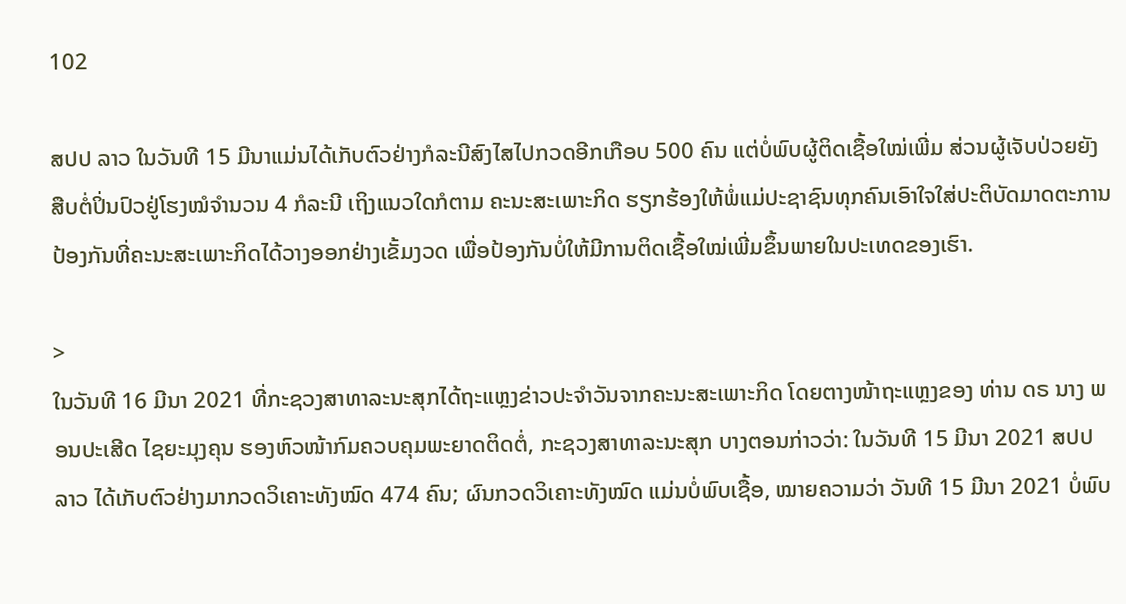102

ສປປ ລາວ ໃນວັນທີ 15 ມີນາແມ່ນໄດ້ເກັບຕົວຢ່າງກໍລະນີສົງໄສໄປກວດອີກເກືອບ 500 ຄົນ ແຕ່ບໍ່ພົບຜູ້ຕິດເຊື້ອໃໝ່ເພີ່ມ ສ່ວນຜູ້ເຈັບປ່ວຍຍັງສືບຕໍ່ປິ່ນປົວຢູ່ໂຮງໝໍຈຳນວນ 4 ກໍລະນີ ເຖິງແນວໃດກໍຕາມ ຄະນະສະເພາະກິດ ຮຽກຮ້ອງໃຫ້ພໍ່ແມ່ປະຊາຊົນທຸກຄົນເອົາໃຈໃສ່ປະຕິບັດມາດຕະການປ້ອງກັນທີ່ຄະນະສະເພາະກິດໄດ້ວາງອອກຢ່າງເຂັ້ມງວດ ເພື່ອປ້ອງກັນບໍ່ໃຫ້ມີການຕິດເຊື້ອໃໝ່ເພີ່ມຂຶ້ນພາຍໃນປະເທດຂອງເຮົາ.

>
ໃນວັນທີ 16 ມີນາ 2021 ທີ່ກະຊວງສາທາລະນະສຸກໄດ້ຖະແຫຼງຂ່າວປະຈຳວັນຈາກຄະນະສະເພາະກິດ ໂດຍຕາງໜ້າຖະແຫຼງຂອງ ທ່ານ ດຣ ນາງ ພອນປະເສີດ ໄຊຍະມຸງຄຸນ ຮອງຫົວໜ້າກົມຄວບຄຸມພະຍາດຕິດຕໍ່, ກະຊວງສາທາລະນະສຸກ ບາງຕອນກ່າວວ່າ: ໃນວັນທີ 15 ມີນາ 2021 ສປປ ລາວ ໄດ້ເກັບຕົວຢ່າງມາກວດວິເຄາະທັງໝົດ 474 ຄົນ; ຜົນກວດວິເຄາະທັງໝົດ ແມ່ນບໍ່ພົບເຊື້ອ, ໝາຍຄວາມວ່າ ວັນທີ 15 ມີນາ 2021 ບໍ່ພົບ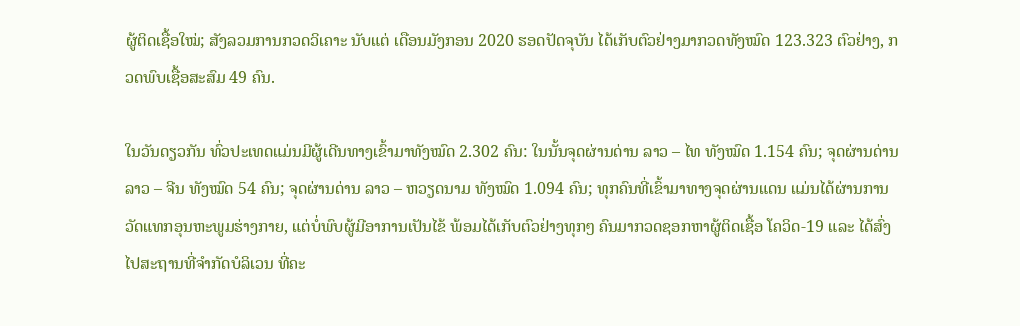ຜູ້ຕິດເຊື້ອໃໝ່; ສັງລວມການກວດວິເຄາະ ນັບແຕ່ ເດືອນມັງກອນ 2020 ຮອດປັດຈຸບັນ ໄດ້ເກັບຕົວຢ່າງມາກວດທັງໝົດ 123.323 ຕົວຢ່າງ, ກວດພົບເຊື້ອສະສົມ 49 ຄົນ.

ໃນວັນດຽວກັນ ທົ່ວປະເທດແມ່ນມີຜູ້ເດີນທາງເຂົ້າມາທັງໝົດ 2.302 ຄົນ: ໃນນັ້ນຈຸດຜ່ານດ່ານ ລາວ – ໄທ ທັງໝົດ 1.154 ຄົນ; ຈຸດຜ່ານດ່ານ ລາວ – ຈີນ ທັງໝົດ 54 ຄົນ; ຈຸດຜ່ານດ່ານ ລາວ – ຫວຽດນາມ ທັງໝົດ 1.094 ຄົນ; ທຸກຄົນທີ່ເຂົ້າມາທາງຈຸດຜ່ານແດນ ແມ່ນໄດ້ຜ່ານການວັດແທກອຸນຫະພູມຮ່າງກາຍ, ແຕ່ບໍ່ພົບຜູ້ມີອາການເປັນໄຂ້ ພ້ອມໄດ້ເກັບຕົວຢ່າງທຸກໆ ຄົນມາກວດຊອກຫາຜູ້ຕິດເຊື້ອ ໂຄວິດ-19 ແລະ ໄດ້ສົ່ງໄປສະຖານທີ່ຈຳກັດບໍລິເວນ ທີ່ຄະ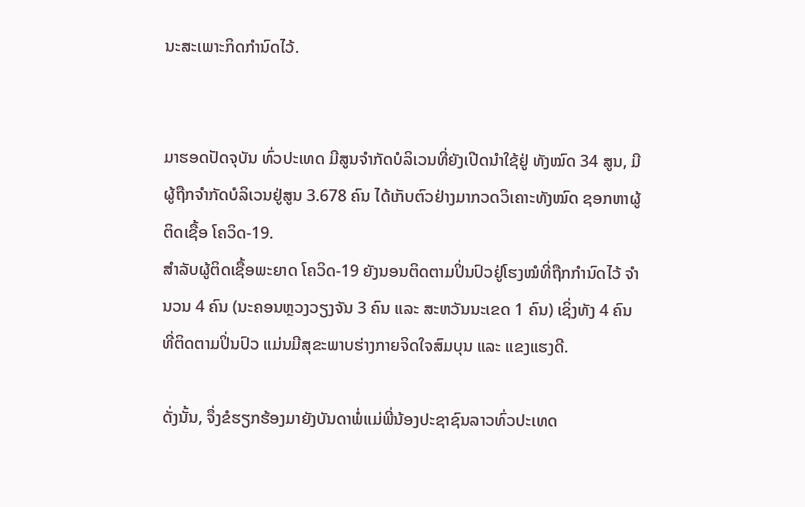ນະສະເພາະກິດກຳນົດໄວ້.


ມາຮອດປັດຈຸບັນ ທົ່ວປະເທດ ມີສູນຈໍາກັດບໍລິເວນທີ່ຍັງເປີດນຳໃຊ້ຢູ່ ທັງໝົດ 34 ສູນ, ມີຜູ້ຖືກຈຳກັດບໍລິເວນຢູ່ສູນ 3.678 ຄົນ ໄດ້ເກັບຕົວຢ່າງມາກວດວິເຄາະທັງໝົດ ຊອກຫາຜູ້ຕິດເຊື້ອ ໂຄວິດ-19.
ສຳລັບຜູ້ຕິດເຊື້ອພະຍາດ ໂຄວິດ-19 ຍັງນອນຕິດຕາມປິ່ນປົວຢູ່ໂຮງໝໍທີ່ຖືກກຳນົດໄວ້ ຈຳນວນ 4 ຄົນ (ນະຄອນຫຼວງວຽງຈັນ 3 ຄົນ ແລະ ສະຫວັນນະເຂດ 1 ຄົນ) ເຊິ່ງທັງ 4 ຄົນ ທີ່ຕິດຕາມປິ່ນປົວ ແມ່ນມີສຸຂະພາບຮ່າງກາຍຈິດໃຈສົມບຸນ ແລະ ແຂງແຮງດີ.

ດັ່ງນັ້ນ, ຈຶ່ງຂໍຮຽກຮ້ອງມາຍັງບັນດາພໍ່ແມ່ພີ່ນ້ອງປະຊາຊົນລາວທົ່ວປະເທດ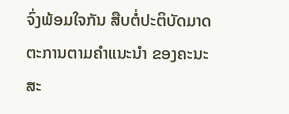ຈົ່ງພ້ອມໃຈກັນ ສືບຕໍ່ປະຕິບັດມາດຕະການຕາມຄຳແນະນຳ ຂອງຄະນະສະ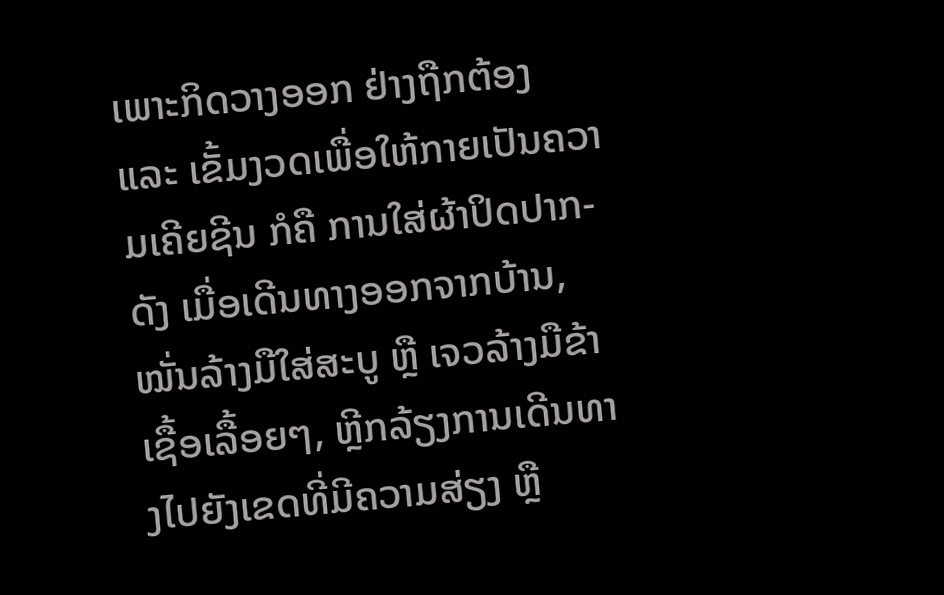ເພາະກິດວາງອອກ ຢ່າງຖືກຕ້ອງ ແລະ ເຂັ້ມງວດເພື່ອໃຫ້ກາຍເປັນຄວາມເຄີຍຊີນ ກໍຄື ການໃສ່ຜ້າປິດປາກ-ດັງ ເມື່ອເດີນທາງອອກຈາກບ້ານ, ໝັ່ນລ້າງມືໃສ່ສະບູ ຫຼື ເຈວລ້າງມືຂ້າເຊື້ອເລື້ອຍໆ, ຫຼີກລ້ຽງການເດີນທາງໄປຍັງເຂດທີ່ມີຄວາມສ່ຽງ ຫຼື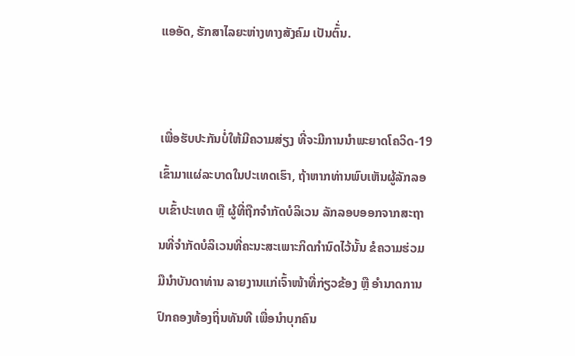ແອອັດ, ຮັກສາໄລຍະຫ່າງທາງສັງຄົມ ເປັນຕົ້່ນ.


ເພື່ອຮັບປະກັນບໍ່ໃຫ້ມີຄວາມສ່ຽງ ທີ່ຈະມີການນຳພະຍາດໂຄວິດ-19 ເຂົ້າມາແຜ່ລະບາດໃນປະເທດເຮົາ, ຖ້າຫາກທ່ານພົບເຫັນຜູ້ລັກລອບເຂົ້າປະເທດ ຫຼື ຜູ້ທີ່ຖືກຈຳກັດບໍລິເວນ ລັກລອບອອກຈາກສະຖານທີ່ຈຳກັດບໍລິເວນທີ່ຄະນະສະເພາະກິດກຳນົດໄວ້ນັ້ນ ຂໍຄວາມຮ່ວມມືນຳບັນດາທ່ານ ລາຍງານແກ່ເຈົ້າໜ້າທີ່ກ່ຽວຂ້ອງ ຫຼື ອຳນາດການປົກຄອງທ້ອງຖິ່ນທັນທີ ເພື່ອນຳບຸກຄົນ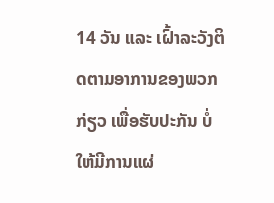14 ວັນ ແລະ ເຝົ້າລະວັງຕິດຕາມອາການຂອງພວກກ່ຽວ ເພື່ອຮັບປະກັນ ບໍ່ໃຫ້ມີການແຜ່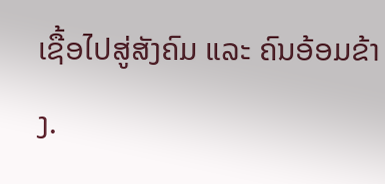ເຊື້ອໄປສູ່ສັງຄົມ ແລະ ຄົນອ້ອມຂ້າງ.